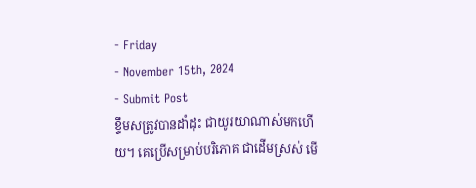- Friday
- November 15th, 2024
- Submit Post
ខ្ទឹមសត្រូវបានដាំដុះ ជាយូរយាណាស់មកហើយ។ គេប្រើសម្រាប់បរិភោគ ជាដើមស្រស់ មើ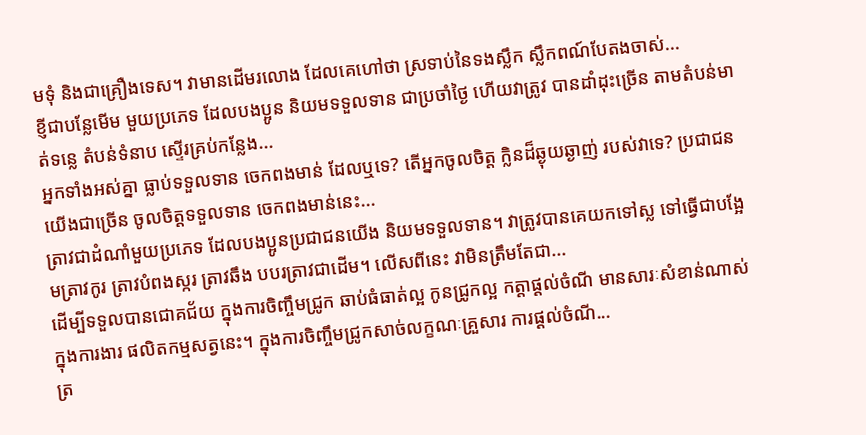មទុំ និងជាគ្រឿងទេស។ វាមានដើមរលោង ដែលគេហៅថា ស្រទាប់នៃទងស្លឹក ស្លឹកពណ៍បែតងចាស់...
ខ្ញីជាបន្លែមើម មួយប្រភេទ ដែលបងប្អូន និយមទទួលទាន ជាប្រចាំថ្ងៃ ហើយវាត្រូវ បានដាំដុះច្រើន តាមតំបន់មាត់ទន្លេ តំបន់ទំនាប ស្ទើរគ្រប់កន្លែង...
អ្នកទាំងអស់គ្នា ធ្លាប់ទទួលទាន ចេកពងមាន់ ដែលឬទេ? តើអ្នកចូលចិត្ត ក្លិនដ៏ឆ្ងុយឆ្ងាញ់ របស់វាទេ? ប្រជាជនយើងជាច្រើន ចូលចិត្តទទួលទាន ចេកពងមាន់នេះ...
ត្រាវជាដំណាំមួយប្រភេទ ដែលបងប្អូនប្រជាជនយើង និយមទទួលទាន។ វាត្រូវបានគេយកទៅស្ល ទៅធ្វើជាបង្អែមត្រាវកូរ ត្រាវបំពងស្ករ ត្រាវឆឹង បបរត្រាវជាដើម។ លើសពីនេះ វាមិនត្រឹមតែជា...
ដើម្បីទទួលបានជោគជ័យ ក្នុងការចិញ្ចឹមជ្រូក ឆាប់ធំធាត់ល្អ កូនជ្រូកល្អ កត្តាផ្តល់ចំណី មានសារៈសំខាន់ណាស់ ក្នុងការងារ ផលិតកម្មសត្វនេះ។ ក្នុងការចិញ្ចឹមជ្រូកសាច់លក្ខណៈគ្រួសារ ការផ្តល់ចំណី...
ត្រ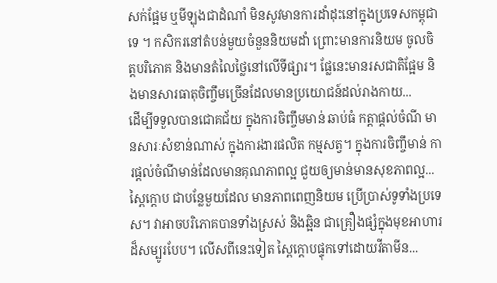សក់ផ្អែម ឬមីឡុងជាដំណាំ មិនសូវមានការដាំដុះនៅក្នុងប្រទេសកម្ពុជាទេ ។ កសិករនៅតំបន់មួយចំនួននិយមដាំ ព្រោះមានការនិយម ចូលចិត្តបរិភោគ និងមានតំលៃថ្លៃនៅលើទីផ្សារ។ ផ្លែនេះមានរសជាតិផ្អែម និងមានសារធាតុចិញ្ចឹមច្រើនដែលមានប្រយោជន៍ដល់រាងកាយ...
ដើម្បីទទួលបានជោគជ័យ ក្នុងការចិញ្ចឹមមាន់ ឆាប់ធំ កត្តាផ្តល់ចំណី មានសារៈសំខាន់ណាស់ ក្នុងការងារផលិត កម្មសត្វ។ ក្នុងការចិញ្ចឹមាន់ ការផ្តល់ចំណីមាន់ដែលមានគុណភាពល្អ ជួយឲ្យមាន់មានសុខភាពល្អ...
ស្ពៃក្តោប ជាបន្លែមួយដែល មានភាពពេញនិយម ប្រើប្រាស់ទូទាំងប្រទេស។ វាអាចបរិភោគបានទាំងស្រស់ និងឆ្អិន ជាគ្រឿងផ្សំក្នុងមុខអាហារ ដ៏សម្បូរបែប។ លើសពីនេះទៀត ស្ពៃក្តោបផ្ទុកទៅដោយវីតាមីន...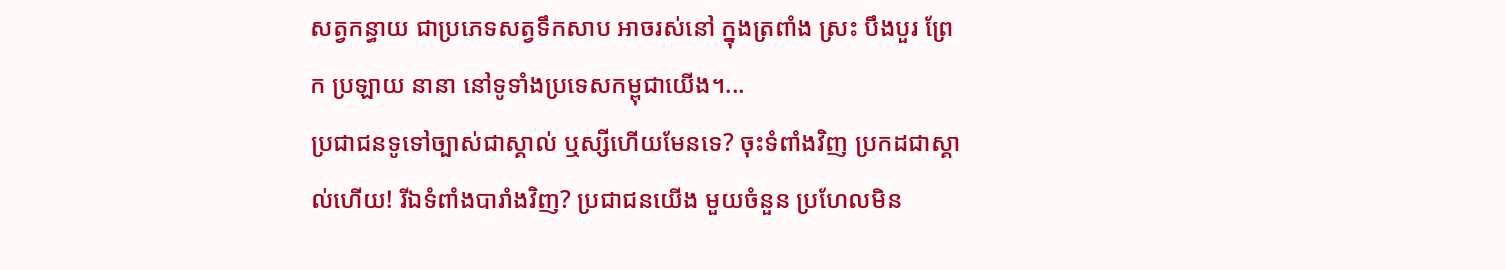សត្វកន្ធាយ ជាប្រភេទសត្វទឹកសាប អាចរស់នៅ ក្នុងត្រពាំង ស្រះ បឹងបួរ ព្រែក ប្រឡាយ នានា នៅទូទាំងប្រទេសកម្ពុជាយើង។...
ប្រជាជនទូទៅច្បាស់ជាស្គាល់ ឬស្សីហើយមែនទេ? ចុះទំពាំងវិញ ប្រកដជាស្គាល់ហើយ! រីឯទំពាំងបារាំងវិញ? ប្រជាជនយើង មួយចំនួន ប្រហែលមិន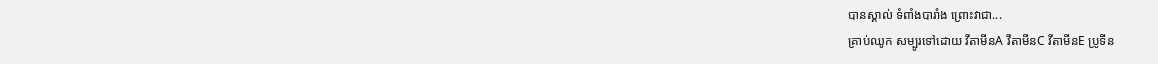បានស្គាល់ ទំពាំងបារាំង ព្រោះវាជា...
គ្រាប់ឈូក សម្បូរទៅដោយ វីតាមីនA វីតាមីនC វីតាមីនE ប្រូទីន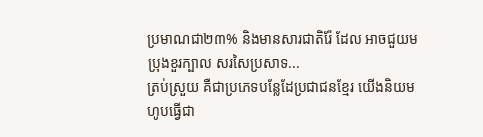ប្រមាណជា២៣% និងមានសារជាតិរ៉ែ ដែល អាចជួយមប្រុងខួរក្បាល សរសៃប្រសាទ...
ត្រប់ស្រួយ គឺជាប្រភេទបន្លែដែប្រជាជនខ្មែរ យើងនិយមហូបធ្វើជា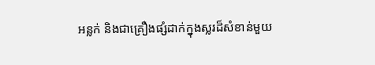អន្លក់ និងជាគ្រឿងផ្សំដាក់ក្នុងស្លរដ៏សំខាន់មួយ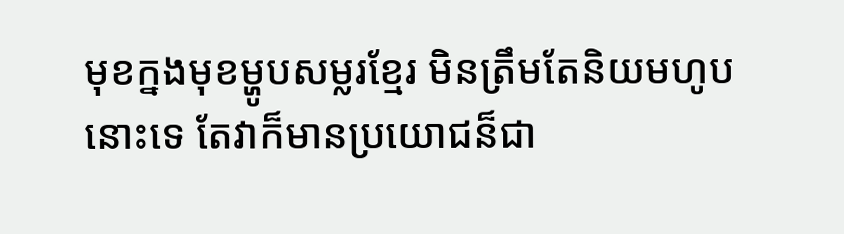មុខក្នងមុខម្ហូបសម្លរខ្មែរ មិនត្រឹមតែនិយមហូបនោះទេ តែវាក៏មានប្រយោជន៏ជា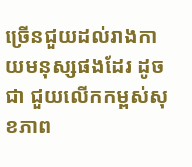ច្រើនជួយដល់រាងកាយមនុស្សផងដែរ ដូចជា ជួយលើកកម្ពស់សុខភាព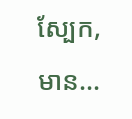ស្បែក, មាន...